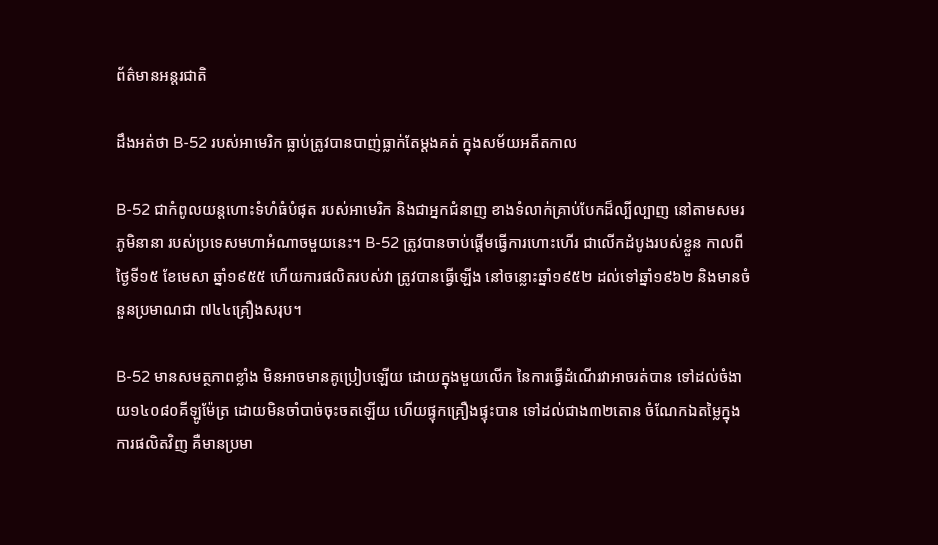ព័ត៌មានអន្តរជាតិ

ដឹងអត់ថា B-52 របស់អាមេរិក ធ្លាប់ត្រូវបានបាញ់ធ្លាក់តែម្តងគត់ ក្នុងសម័យអតីតកាល

B-52 ជាកំពូលយន្តហោះទំហំធំបំផុត របស់អាមេរិក និងជាអ្នកជំនាញ ខាងទំលាក់គ្រាប់បែកដ៏ល្បីល្បាញ នៅតាមសមរភូមិនានា របស់ប្រទេសមហាអំណាចមួយនេះ។ B-52 ត្រូវបានចាប់ផ្តើមធ្វើការហោះហើរ ជាលើកដំបូងរបស់ខ្លួន កាលពីថ្ងៃទី១៥ ខែមេសា ឆ្នាំ១៩៥៥ ហើយការផលិតរបស់វា ត្រូវបានធ្វើឡើង នៅចន្លោះឆ្នាំ១៩៥២ ដល់ទៅឆ្នាំ១៩៦២ និងមានចំនួនប្រមាណជា ៧៤៤គ្រឿងសរុប។

B-52 មានសមត្ថភាពខ្លាំង មិនអាចមានគូប្រៀបឡើយ ដោយក្នុងមួយលើក នៃការធ្វើដំណើរវាអាចរត់បាន ទៅដល់ចំងាយ១៤០៨០គីឡូម៉ែត្រ ដោយមិនចាំបាច់ចុះចតឡើយ ហើយផ្ទុកគ្រឿងផ្ទុះបាន ទៅដល់ជាង៣២តោន ចំណែកឯតម្លៃក្នុងការផលិតវិញ គឺមានប្រមា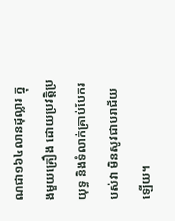ណជា១៦៤លានដុល្លារ ក្នុងមួយគ្រឿង ដោយប្រវត្តិប្រយុទ្ធ និងទំលាក់គ្រាប់បែករបស់វា មិនសូវជាបរាជ័យឡើយ។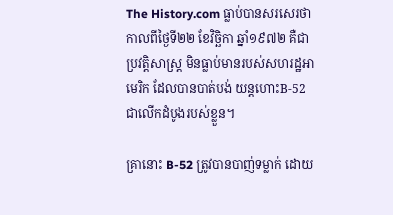The History.com ធ្លាប់បានសរសេរថា កាលពីថ្ងៃទី២២ ខែវិច្ឆិកា ឆ្នាំ១៩៧២ គឺជាប្រវត្តិសាស្ត្រ មិនធ្លាប់មានរបស់សហរដ្ឋអាមេរិក ដែលបានបាត់បង់ យន្តហោះB-52 ជាលើកដំបូងរបស់ខ្លួន។

គ្រានោះ B-52 ត្រូវបានបាញ់ទម្លាក់ ដោយ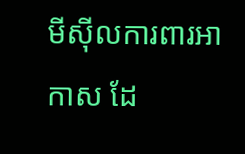មីស៊ីលការពារអាកាស ដែ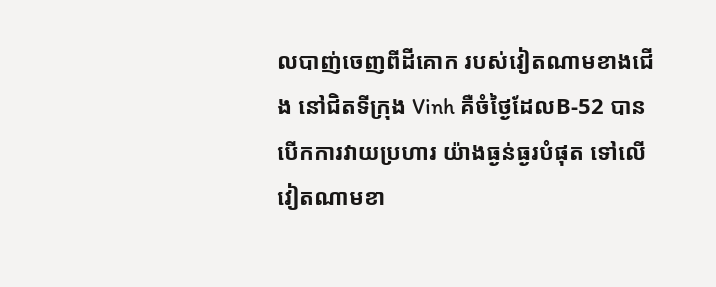លបាញ់ចេញពីដីគោក របស់វៀតណាមខាងជើង នៅជិតទីក្រុង Vinh គឺចំថ្ងៃដែលB-52 បានបើកការវាយប្រហារ យ៉ាងធ្ងន់ធ្ងរបំផុត ទៅលើវៀតណាមខា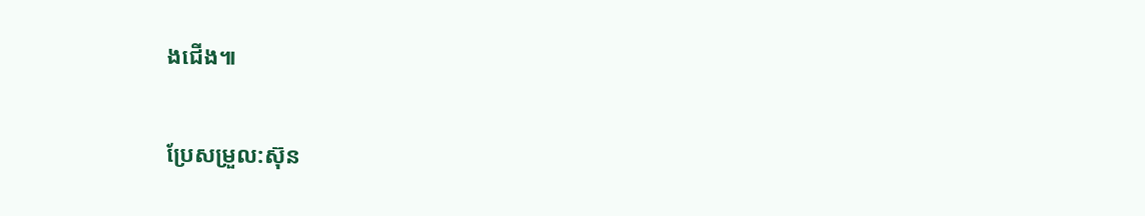ងជើង៕

ប្រែសម្រួល:ស៊ុន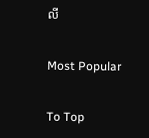លី

Most Popular

To Top